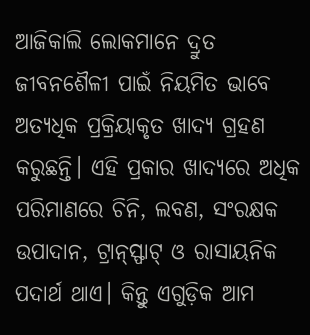ଆଜିକାଲି ଲୋକମାନେ ଦ୍ରୁତ ଜୀବନଶୈଳୀ ପାଇଁ ନିୟମିତ ଭାବେ ଅତ୍ୟଧିକ ପ୍ରକ୍ରିୟାକୃତ ଖାଦ୍ୟ ଗ୍ରହଣ କରୁଛନ୍ତି। ଏହି ପ୍ରକାର ଖାଦ୍ୟରେ ଅଧିକ ପରିମାଣରେ ଚିନି, ଲବଣ, ସଂରକ୍ଷକ ଉପାଦାନ, ଟ୍ରାନ୍ସ୍ଫାଟ୍ ଓ ରାସାୟନିକ ପଦାର୍ଥ ଥାଏ। କିନ୍ତୁ ଏଗୁଡ଼ିକ ଆମ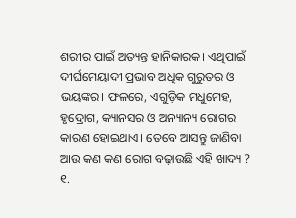ଶରୀର ପାଇଁ ଅତ୍ୟନ୍ତ ହାନିକାରକ। ଏଥିପାଇଁ ଦୀର୍ଘମେୟାଦୀ ପ୍ରଭାବ ଅଧିକ ଗୁରୁତର ଓ ଭୟଙ୍କର। ଫଳରେ, ଏଗୁଡ଼ିକ ମଧୁମେହ, ହୃଦ୍ରୋଗ, କ୍ୟାନସର ଓ ଅନ୍ୟାନ୍ୟ ରୋଗର କାରଣ ହୋଇଥାଏ। ତେବେ ଆସନ୍ତୁ ଜାଣିବା ଆଉ କଣ କଣ ରୋଗ ବଢ଼ାଉଛି ଏହି ଖାଦ୍ୟ ?
୧.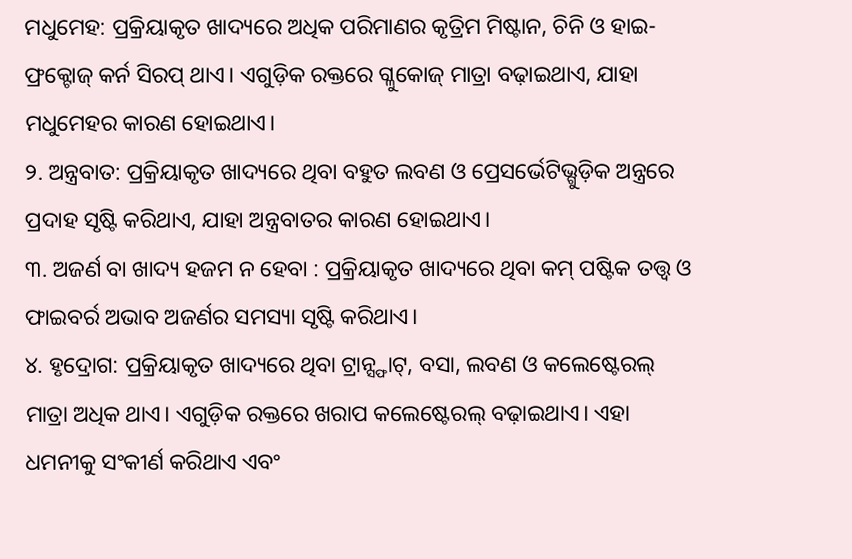ମଧୁମେହ: ପ୍ରକ୍ରିୟାକୃତ ଖାଦ୍ୟରେ ଅଧିକ ପରିମାଣର କୃତ୍ରିମ ମିଷ୍ଟାନ, ଚିନି ଓ ହାଇ-ଫ୍ରକ୍ଟୋଜ୍ କର୍ନ ସିରପ୍ ଥାଏ। ଏଗୁଡ଼ିକ ରକ୍ତରେ ଗ୍ଳୁକୋଜ୍ ମାତ୍ରା ବଢ଼ାଇଥାଏ, ଯାହା ମଧୁମେହର କାରଣ ହୋଇଥାଏ।
୨. ଅନ୍ତ୍ରବାତ: ପ୍ରକ୍ରିୟାକୃତ ଖାଦ୍ୟରେ ଥିବା ବହୁତ ଲବଣ ଓ ପ୍ରେସର୍ଭେଟିଭ୍ଗୁଡ଼ିକ ଅନ୍ତ୍ରରେ ପ୍ରଦାହ ସୃଷ୍ଟି କରିଥାଏ, ଯାହା ଅନ୍ତ୍ରବାତର କାରଣ ହୋଇଥାଏ।
୩. ଅଜର୍ଣ ବା ଖାଦ୍ୟ ହଜମ ନ ହେବା : ପ୍ରକ୍ରିୟାକୃତ ଖାଦ୍ୟରେ ଥିବା କମ୍ ପଷ୍ଟିକ ତତ୍ତ୍ୱ ଓ ଫାଇବର୍ର ଅଭାବ ଅଜର୍ଣର ସମସ୍ୟା ସୃଷ୍ଟି କରିଥାଏ।
୪. ହୃଦ୍ରୋଗ: ପ୍ରକ୍ରିୟାକୃତ ଖାଦ୍ୟରେ ଥିବା ଟ୍ରାନ୍ସ୍ଫାଟ୍, ବସା, ଲବଣ ଓ କଲେଷ୍ଟେରଲ୍ ମାତ୍ରା ଅଧିକ ଥାଏ। ଏଗୁଡ଼ିକ ରକ୍ତରେ ଖରାପ କଲେଷ୍ଟେରଲ୍ ବଢ଼ାଇଥାଏ। ଏହା ଧମନୀକୁ ସଂକୀର୍ଣ କରିଥାଏ ଏବଂ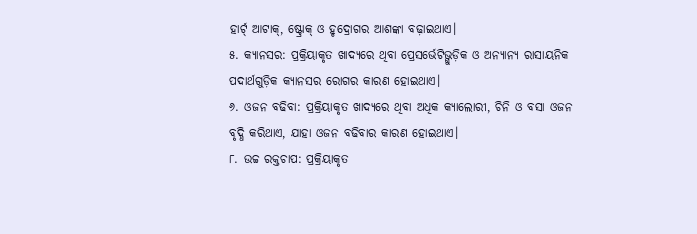ହାର୍ଟ୍ ଆଟାକ୍, ଷ୍ଟ୍ରୋକ୍ ଓ ହୃଦ୍ରୋଗର ଆଶଙ୍କା ବଢ଼ାଇଥାଏ।
୫. କ୍ୟାନସର: ପ୍ରକ୍ରିୟାକୃତ ଖାଦ୍ୟରେ ଥିବା ପ୍ରେସର୍ଭେଟିଭ୍ଗୁଡ଼ିକ ଓ ଅନ୍ୟାନ୍ୟ ରାସାୟନିକ ପଦାର୍ଥଗୁଡ଼ିକ କ୍ୟାନସର ରୋଗର କାରଣ ହୋଇଥାଏ।
୬. ଓଜନ ବଢିବା: ପ୍ରକ୍ରିୟାକୃତ ଖାଦ୍ୟରେ ଥିବା ଅଧିକ କ୍ୟାଲୋରୀ, ଚିନି ଓ ବସା ଓଜନ ବୃଦ୍ଧି କରିଥାଏ, ଯାହା ଓଜନ ବଢିବାର କାରଣ ହୋଇଥାଏ।
୮. ଉଚ୍ଚ ରକ୍ତଚାପ: ପ୍ରକ୍ରିୟାକୃତ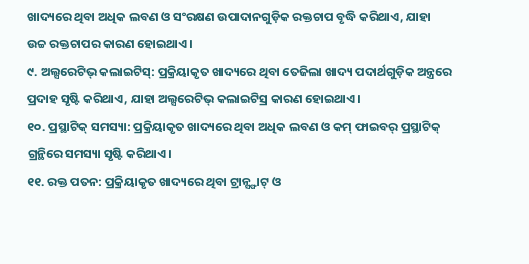ଖାଦ୍ୟରେ ଥିବା ଅଧିକ ଲବଣ ଓ ସଂରକ୍ଷଣ ଉପାଦାନଗୁଡ଼ିକ ରକ୍ତଚାପ ବୃଦ୍ଧି କରିଥାଏ, ଯାହା ଉଚ୍ଚ ରକ୍ତଚାପର କାରଣ ହୋଇଥାଏ।
୯. ଅଲ୍ସରେଟିଭ୍ କଲାଇଟିସ୍: ପ୍ରକ୍ରିୟାକୃତ ଖାଦ୍ୟରେ ଥିବା ତେଜିଲା ଖାଦ୍ୟ ପଦାର୍ଥଗୁଡ଼ିକ ଅନ୍ତ୍ରରେ ପ୍ରଦାହ ସୃଷ୍ଟି କରିଥାଏ, ଯାହା ଅଲ୍ସରେଟିଭ୍ କଲାଇଟିସ୍ର କାରଣ ହୋଇଥାଏ।
୧୦. ପ୍ରସ୍ଥାଟିକ୍ ସମସ୍ୟା: ପ୍ରକ୍ରିୟାକୃତ ଖାଦ୍ୟରେ ଥିବା ଅଧିକ ଲବଣ ଓ କମ୍ ଫାଇବର୍ ପ୍ରସ୍ଥାଟିକ୍ ଗ୍ରନ୍ଥିରେ ସମସ୍ୟା ସୃଷ୍ଟି କରିଥାଏ।
୧୧. ରକ୍ତ ପତନ: ପ୍ରକ୍ରିୟାକୃତ ଖାଦ୍ୟରେ ଥିବା ଟ୍ରାନ୍ସ୍ଫାଟ୍ ଓ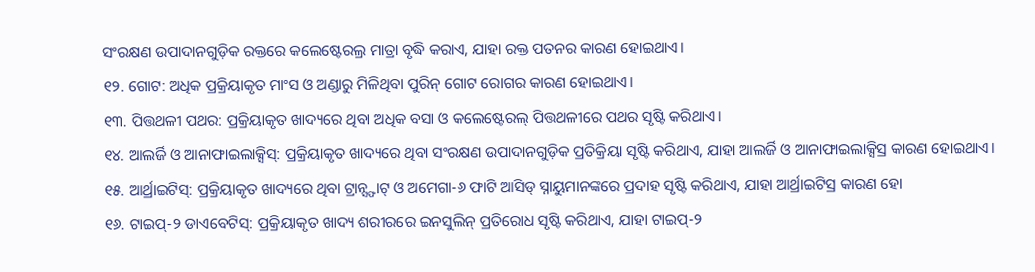ସଂରକ୍ଷଣ ଉପାଦାନଗୁଡ଼ିକ ରକ୍ତରେ କଲେଷ୍ଟେରଲ୍ର ମାତ୍ରା ବୃଦ୍ଧି କରାଏ, ଯାହା ରକ୍ତ ପତନର କାରଣ ହୋଇଥାଏ।
୧୨. ଗୋଟ: ଅଧିକ ପ୍ରକ୍ରିୟାକୃତ ମାଂସ ଓ ଅଣ୍ଡାରୁ ମିଳିଥିବା ପୁରିନ୍ ଗୋଟ ରୋଗର କାରଣ ହୋଇଥାଏ।
୧୩. ପିତ୍ତଥଳୀ ପଥର: ପ୍ରକ୍ରିୟାକୃତ ଖାଦ୍ୟରେ ଥିବା ଅଧିକ ବସା ଓ କଲେଷ୍ଟେରଲ୍ ପିତ୍ତଥଳୀରେ ପଥର ସୃଷ୍ଟି କରିଥାଏ।
୧୪. ଆଲର୍ଜି ଓ ଆନାଫାଇଲାକ୍ସିସ୍: ପ୍ରକ୍ରିୟାକୃତ ଖାଦ୍ୟରେ ଥିବା ସଂରକ୍ଷଣ ଉପାଦାନଗୁଡ଼ିକ ପ୍ରତିକ୍ରିୟା ସୃଷ୍ଟି କରିଥାଏ, ଯାହା ଆଲର୍ଜି ଓ ଆନାଫାଇଲାକ୍ସିସ୍ର କାରଣ ହୋଇଥାଏ।
୧୫. ଆର୍ଥ୍ରାଇଟିସ୍: ପ୍ରକ୍ରିୟାକୃତ ଖାଦ୍ୟରେ ଥିବା ଟ୍ରାନ୍ସ୍ଫାଟ୍ ଓ ଅମେଗା-୬ ଫାଟି ଆସିଡ୍ ସ୍ନାୟୁମାନଙ୍କରେ ପ୍ରଦାହ ସୃଷ୍ଟି କରିଥାଏ, ଯାହା ଆର୍ଥ୍ରାଇଟିସ୍ର କାରଣ ହୋ
୧୬. ଟାଇପ୍-୨ ଡାଏବେଟିସ୍: ପ୍ରକ୍ରିୟାକୃତ ଖାଦ୍ୟ ଶରୀରରେ ଇନସୁଲିନ୍ ପ୍ରତିରୋଧ ସୃଷ୍ଟି କରିଥାଏ, ଯାହା ଟାଇପ୍-୨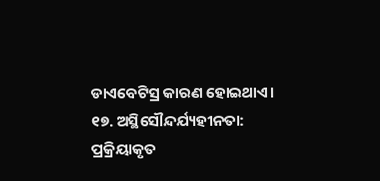ଡାଏବେଟିସ୍ର କାରଣ ହୋଇଥାଏ।
୧୭. ଅସ୍ଥିସୌନ୍ଦର୍ଯ୍ୟହୀନତା: ପ୍ରକ୍ରିୟାକୃତ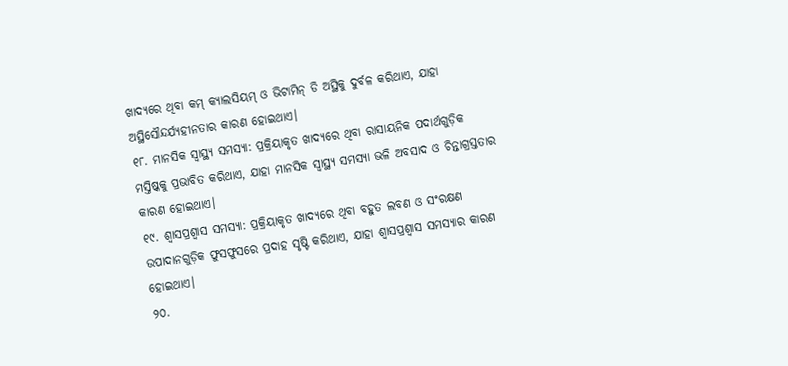ଖାଦ୍ୟରେ ଥିବା କମ୍ କ୍ୟାଲସିୟମ୍ ଓ ଭିଟାମିନ୍ ଡି ଅସ୍ଥିକୁ ଦୁର୍ବଳ କରିଥାଏ, ଯାହା ଅସ୍ଥିସୌନ୍ଦର୍ଯ୍ୟହୀନତାର କାରଣ ହୋଇଥାଏ।
୧୮. ମାନସିକ ସ୍ୱାସ୍ଥ୍ୟ ସମସ୍ୟା: ପ୍ରକ୍ରିୟାକୃତ ଖାଦ୍ୟରେ ଥିବା ରାସାୟନିକ ପଦାର୍ଥଗୁଡ଼ିକ ମସ୍ତିଷ୍କକୁ ପ୍ରଭାବିତ କରିଥାଏ, ଯାହା ମାନସିକ ସ୍ୱାସ୍ଥ୍ୟ ସମସ୍ୟା ଭଳି ଅବସାଦ ଓ ଚିନ୍ତାଗ୍ରସ୍ତତାର କାରଣ ହୋଇଥାଏ।
୧୯. ଶ୍ୱାସପ୍ରଶ୍ୱାସ ସମସ୍ୟା: ପ୍ରକ୍ରିୟାକୃତ ଖାଦ୍ୟରେ ଥିବା ବହୁତ ଲବଣ ଓ ସଂରକ୍ଷଣ ଉପାଦାନଗୁଡ଼ିକ ଫୁସଫୁସରେ ପ୍ରଦାହ ସୃଷ୍ଟି କରିଥାଏ, ଯାହା ଶ୍ୱାସପ୍ରଶ୍ୱାସ ସମସ୍ୟାର କାରଣ ହୋଇଥାଏ।
୨୦.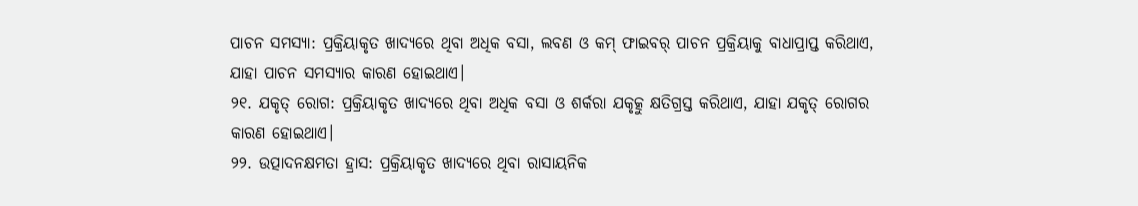ପାଚନ ସମସ୍ୟା: ପ୍ରକ୍ରିୟାକୃତ ଖାଦ୍ୟରେ ଥିବା ଅଧିକ ବସା, ଲବଣ ଓ କମ୍ ଫାଇବର୍ ପାଚନ ପ୍ରକ୍ରିୟାକୁ ବାଧାପ୍ରାପ୍ତ କରିଥାଏ, ଯାହା ପାଚନ ସମସ୍ୟାର କାରଣ ହୋଇଥାଏ।
୨୧. ଯକୃତ୍ ରୋଗ: ପ୍ରକ୍ରିୟାକୃତ ଖାଦ୍ୟରେ ଥିବା ଅଧିକ ବସା ଓ ଶର୍କରା ଯକୃତ୍କୁ କ୍ଷତିଗ୍ରସ୍ତ କରିଥାଏ, ଯାହା ଯକୃତ୍ ରୋଗର କାରଣ ହୋଇଥାଏ।
୨୨. ଉତ୍ପାଦନକ୍ଷମତା ହ୍ରାସ: ପ୍ରକ୍ରିୟାକୃତ ଖାଦ୍ୟରେ ଥିବା ରାସାୟନିକ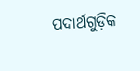ପଦାର୍ଥଗୁଡ଼ିକ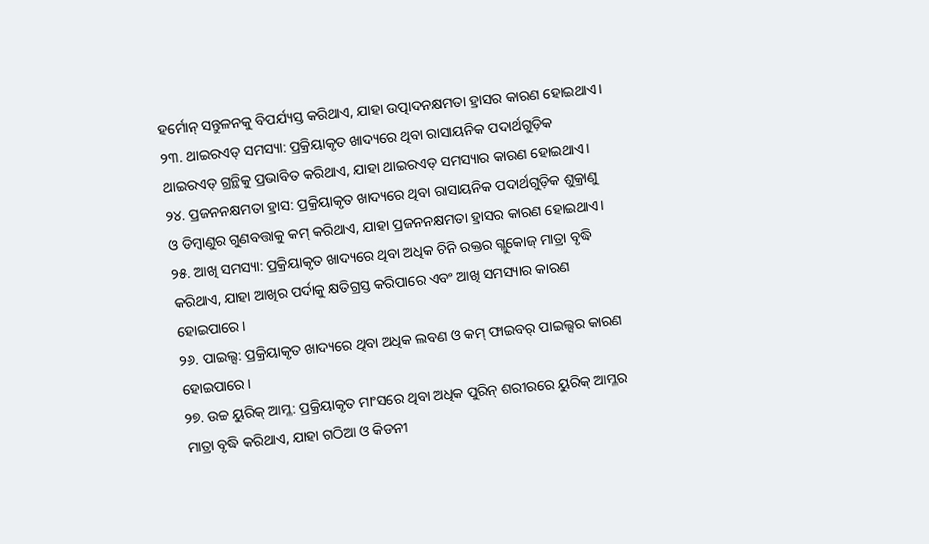ହର୍ମୋନ୍ ସନ୍ତୁଳନକୁ ବିପର୍ଯ୍ୟସ୍ତ କରିଥାଏ, ଯାହା ଉତ୍ପାଦନକ୍ଷମତା ହ୍ରାସର କାରଣ ହୋଇଥାଏ।
୨୩. ଥାଇରଏଡ୍ ସମସ୍ୟା: ପ୍ରକ୍ରିୟାକୃତ ଖାଦ୍ୟରେ ଥିବା ରାସାୟନିକ ପଦାର୍ଥଗୁଡ଼ିକ ଥାଇରଏଡ୍ ଗ୍ରନ୍ଥିକୁ ପ୍ରଭାବିତ କରିଥାଏ, ଯାହା ଥାଇରଏଡ୍ ସମସ୍ୟାର କାରଣ ହୋଇଥାଏ।
୨୪. ପ୍ରଜନନକ୍ଷମତା ହ୍ରାସ: ପ୍ରକ୍ରିୟାକୃତ ଖାଦ୍ୟରେ ଥିବା ରାସାୟନିକ ପଦାର୍ଥଗୁଡ଼ିକ ଶୁକ୍ରାଣୁ ଓ ଡିମ୍ବାଣୁର ଗୁଣବତ୍ତାକୁ କମ୍ କରିଥାଏ, ଯାହା ପ୍ରଜନନକ୍ଷମତା ହ୍ରାସର କାରଣ ହୋଇଥାଏ।
୨୫. ଆଖି ସମସ୍ୟା: ପ୍ରକ୍ରିୟାକୃତ ଖାଦ୍ୟରେ ଥିବା ଅଧିକ ଚିନି ରକ୍ତର ଗ୍ଲୁକୋଜ୍ ମାତ୍ରା ବୃଦ୍ଧି କରିଥାଏ, ଯାହା ଆଖିର ପର୍ଦାକୁ କ୍ଷତିଗ୍ରସ୍ତ କରିପାରେ ଏବଂ ଆଖି ସମସ୍ୟାର କାରଣ ହୋଇପାରେ।
୨୬. ପାଇଲ୍ସ: ପ୍ରକ୍ରିୟାକୃତ ଖାଦ୍ୟରେ ଥିବା ଅଧିକ ଲବଣ ଓ କମ୍ ଫାଇବର୍ ପାଇଲ୍ସର କାରଣ ହୋଇପାରେ।
୨୭. ଉଚ୍ଚ ୟୁରିକ୍ ଆମ୍ଳ: ପ୍ରକ୍ରିୟାକୃତ ମାଂସରେ ଥିବା ଅଧିକ ପୁରିନ୍ ଶରୀରରେ ୟୁରିକ୍ ଆମ୍ଳର ମାତ୍ରା ବୃଦ୍ଧି କରିଥାଏ, ଯାହା ଗଠିଆ ଓ କିଡନୀ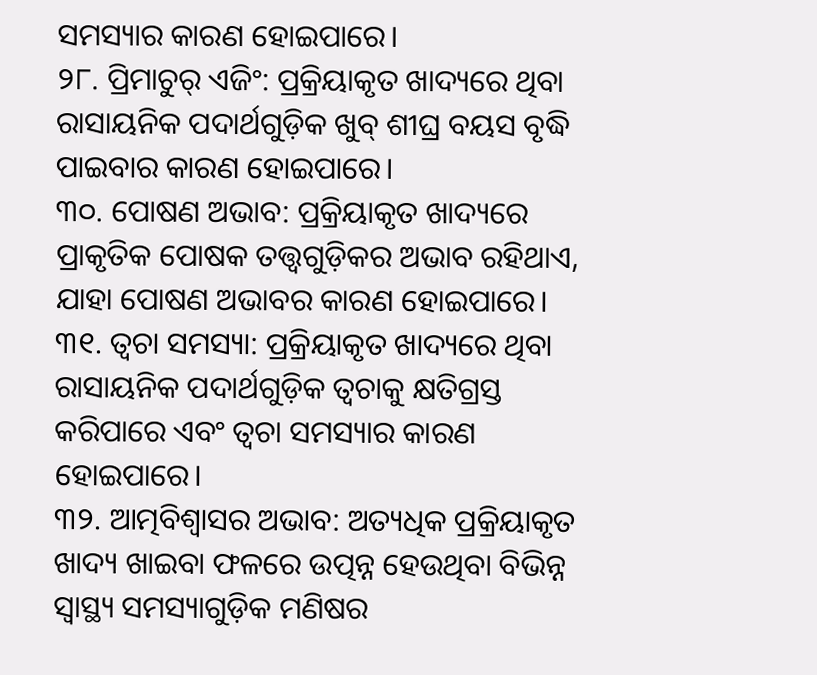ସମସ୍ୟାର କାରଣ ହୋଇପାରେ।
୨୮. ପ୍ରିମାଚୁର୍ ଏଜିଂ: ପ୍ରକ୍ରିୟାକୃତ ଖାଦ୍ୟରେ ଥିବା ରାସାୟନିକ ପଦାର୍ଥଗୁଡ଼ିକ ଖୁବ୍ ଶୀଘ୍ର ବୟସ ବୃଦ୍ଧି ପାଇବାର କାରଣ ହୋଇପାରେ।
୩୦. ପୋଷଣ ଅଭାବ: ପ୍ରକ୍ରିୟାକୃତ ଖାଦ୍ୟରେ ପ୍ରାକୃତିକ ପୋଷକ ତତ୍ତ୍ୱଗୁଡ଼ିକର ଅଭାବ ରହିଥାଏ, ଯାହା ପୋଷଣ ଅଭାବର କାରଣ ହୋଇପାରେ।
୩୧. ତ୍ୱଚା ସମସ୍ୟା: ପ୍ରକ୍ରିୟାକୃତ ଖାଦ୍ୟରେ ଥିବା ରାସାୟନିକ ପଦାର୍ଥଗୁଡ଼ିକ ତ୍ୱଚାକୁ କ୍ଷତିଗ୍ରସ୍ତ କରିପାରେ ଏବଂ ତ୍ୱଚା ସମସ୍ୟାର କାରଣ ହୋଇପାରେ।
୩୨. ଆତ୍ମବିଶ୍ୱାସର ଅଭାବ: ଅତ୍ୟଧିକ ପ୍ରକ୍ରିୟାକୃତ ଖାଦ୍ୟ ଖାଇବା ଫଳରେ ଉତ୍ପନ୍ନ ହେଉଥିବା ବିଭିନ୍ନ ସ୍ୱାସ୍ଥ୍ୟ ସମସ୍ୟାଗୁଡ଼ିକ ମଣିଷର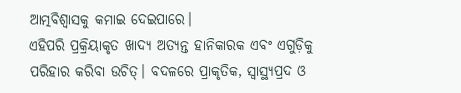ଆତ୍ମବିଶ୍ୱାସକୁ କମାଇ ଦେଇପାରେ।
ଏହିପରି ପ୍ରକ୍ରିୟାକୃତ ଖାଦ୍ୟ ଅତ୍ୟନ୍ତ ହାନିକାରକ ଏବଂ ଏଗୁଡ଼ିକୁ ପରିହାର କରିବା ଉଚିତ୍। ବଦଳରେ ପ୍ରାକୃତିକ, ସ୍ୱାସ୍ଥ୍ୟପ୍ରଦ ଓ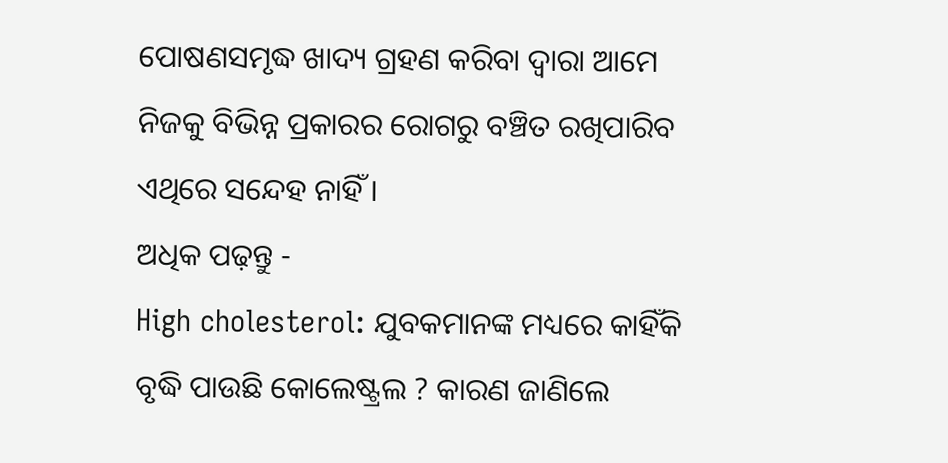ପୋଷଣସମୃଦ୍ଧ ଖାଦ୍ୟ ଗ୍ରହଣ କରିବା ଦ୍ୱାରା ଆମେ ନିଜକୁ ବିଭିନ୍ନ ପ୍ରକାରର ରୋଗରୁ ବଞ୍ଚିତ ରଖିପାରିବ ଏଥିରେ ସନ୍ଦେହ ନାହିଁ ।
ଅଧିକ ପଢ଼ନ୍ତୁ -
High cholesterol: ଯୁବକମାନଙ୍କ ମଧ୍ୟରେ କାହିଁକି ବୃଦ୍ଧି ପାଉଛି କୋଲେଷ୍ଟ୍ରଲ ? କାରଣ ଜାଣିଲେ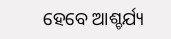ହେବେ ଆଶ୍ଚର୍ଯ୍ୟ